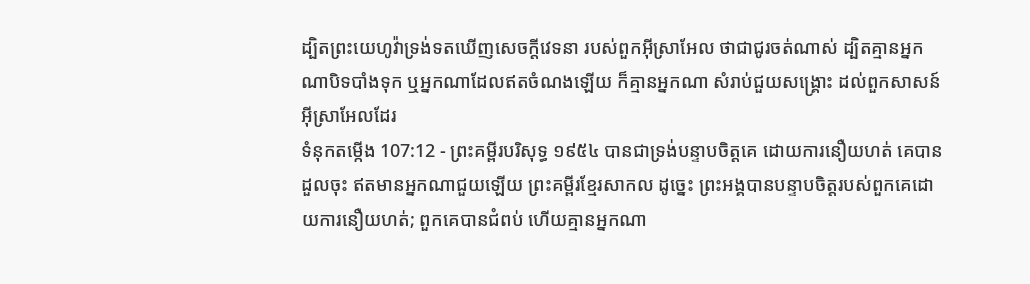ដ្បិតព្រះយេហូវ៉ាទ្រង់ទតឃើញសេចក្ដីវេទនា របស់ពួកអ៊ីស្រាអែល ថាជាជូរចត់ណាស់ ដ្បិតគ្មានអ្នកណាបិទបាំងទុក ឬអ្នកណាដែលឥតចំណងឡើយ ក៏គ្មានអ្នកណា សំរាប់ជួយសង្គ្រោះ ដល់ពួកសាសន៍អ៊ីស្រាអែលដែរ
ទំនុកតម្កើង 107:12 - ព្រះគម្ពីរបរិសុទ្ធ ១៩៥៤ បានជាទ្រង់បន្ទាបចិត្តគេ ដោយការនឿយហត់ គេបានដួលចុះ ឥតមានអ្នកណាជួយឡើយ ព្រះគម្ពីរខ្មែរសាកល ដូច្នេះ ព្រះអង្គបានបន្ទាបចិត្តរបស់ពួកគេដោយការនឿយហត់; ពួកគេបានជំពប់ ហើយគ្មានអ្នកណា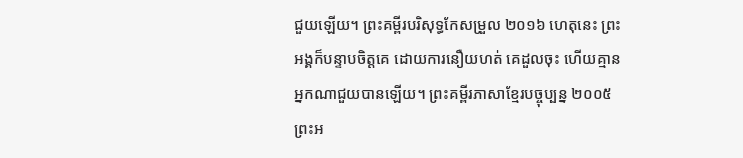ជួយឡើយ។ ព្រះគម្ពីរបរិសុទ្ធកែសម្រួល ២០១៦ ហេតុនេះ ព្រះអង្គក៏បន្ទាបចិត្តគេ ដោយការនឿយហត់ គេដួលចុះ ហើយគ្មានអ្នកណាជួយបានឡើយ។ ព្រះគម្ពីរភាសាខ្មែរបច្ចុប្បន្ន ២០០៥ ព្រះអ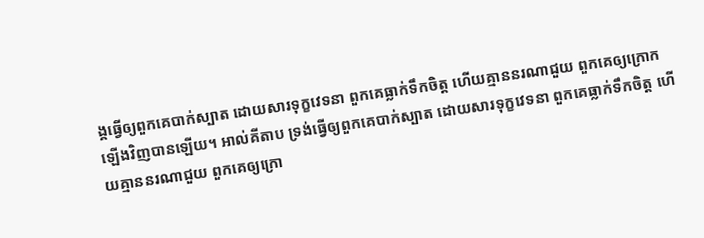ង្គធ្វើឲ្យពួកគេបាក់ស្បាត ដោយសារទុក្ខវេទនា ពួកគេធ្លាក់ទឹកចិត្ត ហើយគ្មាននរណាជួយ ពួកគេឲ្យក្រោកឡើងវិញបានឡើយ។ អាល់គីតាប ទ្រង់ធ្វើឲ្យពួកគេបាក់ស្បាត ដោយសារទុក្ខវេទនា ពួកគេធ្លាក់ទឹកចិត្ត ហើយគ្មាននរណាជួយ ពួកគេឲ្យក្រោ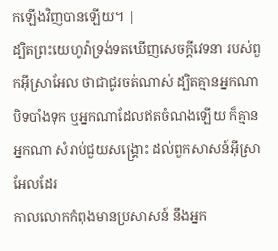កឡើងវិញបានឡើយ។ |
ដ្បិតព្រះយេហូវ៉ាទ្រង់ទតឃើញសេចក្ដីវេទនា របស់ពួកអ៊ីស្រាអែល ថាជាជូរចត់ណាស់ ដ្បិតគ្មានអ្នកណាបិទបាំងទុក ឬអ្នកណាដែលឥតចំណងឡើយ ក៏គ្មានអ្នកណា សំរាប់ជួយសង្គ្រោះ ដល់ពួកសាសន៍អ៊ីស្រាអែលដែរ
កាលលោកកំពុងមានប្រសាសន៍ នឹងអ្នក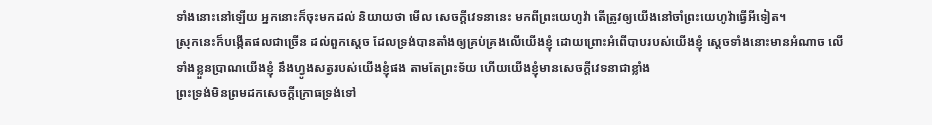ទាំងនោះនៅឡើយ អ្នកនោះក៏ចុះមកដល់ និយាយថា មើល សេចក្ដីវេទនានេះ មកពីព្រះយេហូវ៉ា តើត្រូវឲ្យយើងនៅចាំព្រះយេហូវ៉ាធ្វើអីទៀត។
ស្រុកនេះក៏បង្កើតផលជាច្រើន ដល់ពួកស្តេច ដែលទ្រង់បានតាំងឲ្យគ្រប់គ្រងលើយើងខ្ញុំ ដោយព្រោះអំពើបាបរបស់យើងខ្ញុំ ស្តេចទាំងនោះមានអំណាច លើទាំងខ្លួនប្រាណយើងខ្ញុំ នឹងហ្វូងសត្វរបស់យើងខ្ញុំផង តាមតែព្រះទ័យ ហើយយើងខ្ញុំមានសេចក្ដីវេទនាជាខ្លាំង
ព្រះទ្រង់មិនព្រមដកសេចក្ដីក្រោធទ្រង់ទៅ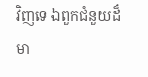វិញទេ ឯពួកជំនួយដ៏មា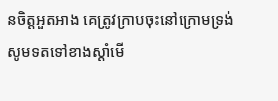នចិត្តអួតអាង គេត្រូវក្រាបចុះនៅក្រោមទ្រង់
សូមទតទៅខាងស្តាំមើ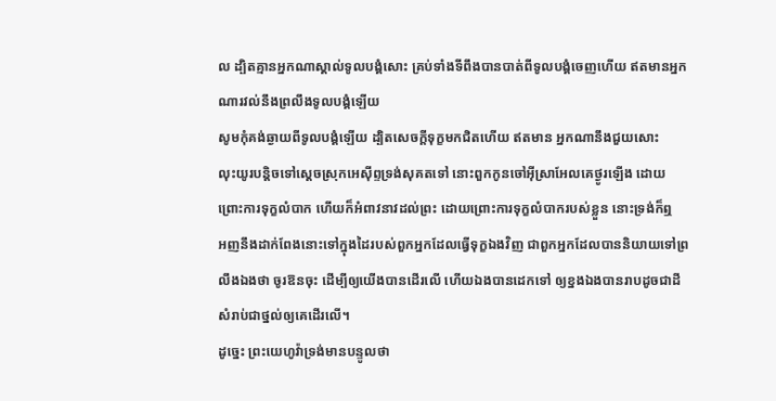ល ដ្បិតគ្មានអ្នកណាស្គាល់ទូលបង្គំសោះ គ្រប់ទាំងទីពឹងបានបាត់ពីទូលបង្គំចេញហើយ ឥតមានអ្នកណារវល់នឹងព្រលឹងទូលបង្គំឡើយ
សូមកុំគង់ឆ្ងាយពីទូលបង្គំឡើយ ដ្បិតសេចក្ដីទុក្ខមកជិតហើយ ឥតមាន អ្នកណានឹងជួយសោះ
លុះយូរបន្តិចទៅស្តេចស្រុកអេស៊ីព្ទទ្រង់សុគតទៅ នោះពួកកូនចៅអ៊ីស្រាអែលគេថ្ងូរឡើង ដោយព្រោះការទុក្ខលំបាក ហើយក៏អំពាវនាវដល់ព្រះ ដោយព្រោះការទុក្ខលំបាករបស់ខ្លួន នោះទ្រង់ក៏ឮ
អញនឹងដាក់ពែងនោះទៅក្នុងដៃរបស់ពួកអ្នកដែលធ្វើទុក្ខឯងវិញ ជាពួកអ្នកដែលបាននិយាយទៅព្រលឹងឯងថា ចូរឱនចុះ ដើម្បីឲ្យយើងបានដើរលើ ហើយឯងបានដេកទៅ ឲ្យខ្នងឯងបានរាបដូចជាដី សំរាប់ជាថ្នល់ឲ្យគេដើរលើ។
ដូច្នេះ ព្រះយេហូវ៉ាទ្រង់មានបន្ទូលថា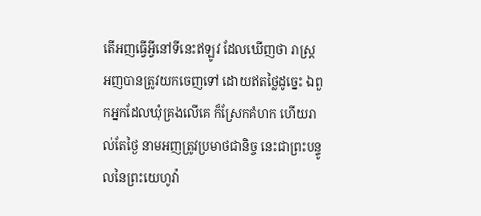តើអញធ្វើអ្វីនៅទីនេះឥឡូវ ដែលឃើញថា រាស្ត្រអញបានត្រូវយកចេញទៅ ដោយឥតថ្លៃដូច្នេះ ឯពួកអ្នកដែលឃុំគ្រងលើគេ ក៏ស្រែកគំហក ហើយរាល់តែថ្ងៃ នាមអញត្រូវប្រមាថជានិច្ច នេះជាព្រះបន្ទូលនៃព្រះយេហូវ៉ា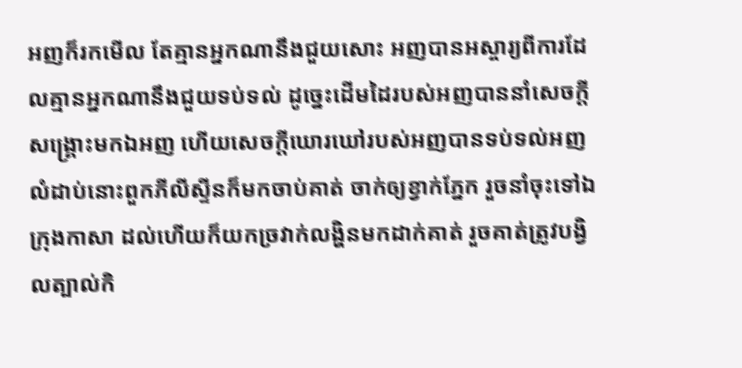អញក៏រកមើល តែគ្មានអ្នកណានឹងជួយសោះ អញបានអស្ចារ្យពីការដែលគ្មានអ្នកណានឹងជួយទប់ទល់ ដូច្នេះដើមដៃរបស់អញបាននាំសេចក្ដីសង្គ្រោះមកឯអញ ហើយសេចក្ដីឃោរឃៅរបស់អញបានទប់ទល់អញ
លំដាប់នោះពួកភីលីស្ទីនក៏មកចាប់គាត់ ចាក់ឲ្យខ្វាក់ភ្នែក រួចនាំចុះទៅឯក្រុងកាសា ដល់ហើយក៏យកច្រវាក់លង្ហិនមកដាក់គាត់ រួចគាត់ត្រូវបង្វិលត្បាល់កិ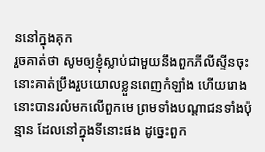ននៅក្នុងគុក
រួចគាត់ថា សូមឲ្យខ្ញុំស្លាប់ជាមួយនឹងពួកភីលីស្ទីនចុះ នោះគាត់ប្រឹងរួបយោលខ្លួនពេញកំឡាំង ហើយរោងនោះបានរលំមកលើពួកមេ ព្រមទាំងបណ្តាជនទាំងប៉ុន្មាន ដែលនៅក្នុងទីនោះផង ដូច្នេះពួក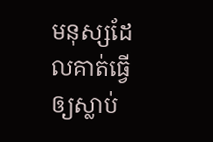មនុស្សដែលគាត់ធ្វើឲ្យស្លាប់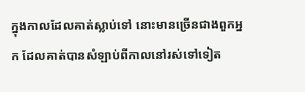ក្នុងកាលដែលគាត់ស្លាប់ទៅ នោះមានច្រើនជាងពួកអ្នក ដែលគាត់បានសំឡាប់ពីកាលនៅរស់ទៅទៀត